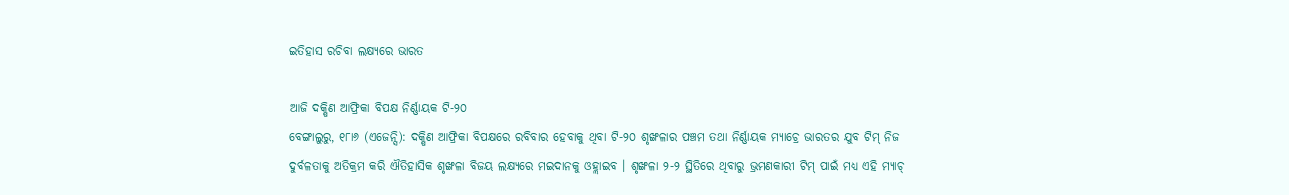ଇତିହାସ ରଚିବା ଲକ୍ଷ୍ୟରେ ଭାରତ

ଆଜି ଦକ୍ଷିଣ ଆଫ୍ରିକା ବିପକ୍ଷ ନିର୍ଣ୍ଣାୟକ ଟି-୨୦
ବେଙ୍ଗାଲୁରୁ, ୧୮ା୬ (ଏଜେନ୍ସି): ଦକ୍ଷିଣ ଆଫ୍ରିକା ବିପକ୍ଷରେ ରବିବାର ହେବାକୁ ଥିବା ଟି-୨୦ ଶୃଙ୍ଖଳାର ପଞ୍ଚମ ତଥା ନିର୍ଣ୍ଣାୟକ ମ୍ୟାଚ୍ରେ ଭାରତର ଯୁବ ଟିମ୍ ନିଜ ଦୁର୍ବଳତାକୁ ଅତିକ୍ରମ କରି ଐତିହାସିକ ଶୃଙ୍ଖଳା ବିଜୟ ଲକ୍ଷ୍ୟରେ ମଇଦାନକୁ ଓହ୍ଲାଇବ । ଶୃଙ୍ଖଳା ୨-୨ ସ୍ଥିତିରେ ଥିବାରୁ ଭ୍ରମଣକାରୀ ଟିମ୍ ପାଇଁ ମଧ୍ୟ ଏହି ମ୍ୟାଚ୍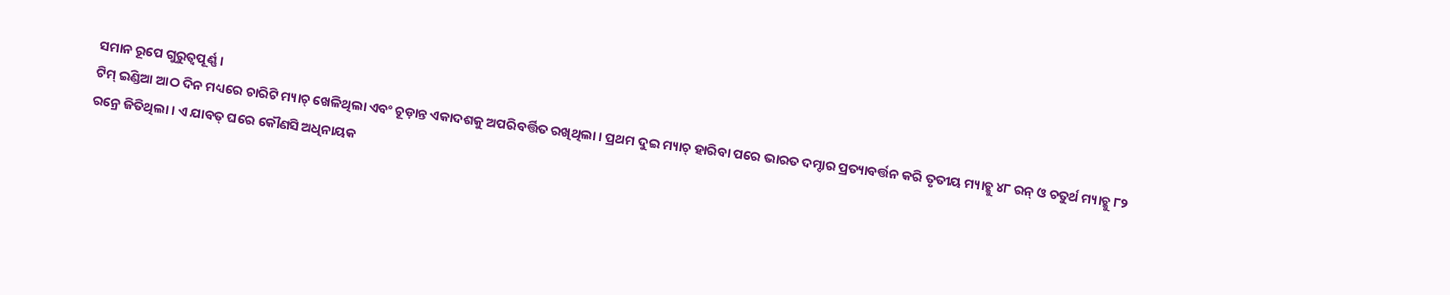ସମାନ ରୂପେ ଗୁରୁତ୍ୱପୂର୍ଣ୍ଣ ।
ଟିମ୍ ଇଣ୍ଡିଆ ଆଠ ଦିନ ମଧ୍ୟରେ ଚାରିଟି ମ୍ୟାଚ୍ ଖେଳିଥିଲା ଏବଂ ଚୂଡ଼ାନ୍ତ ଏକାଦଶକୁ ଅପରିବର୍ତ୍ତିତ ରଖିଥିଲା । ପ୍ରଥମ ଦୁଇ ମ୍ୟାଚ୍ ହାରିବା ପରେ ଭାରତ ଦମ୍ଦାର ପ୍ରତ୍ୟାବର୍ତ୍ତନ କରି ତୃତୀୟ ମ୍ୟାଚ୍କୁ ୪୮ ରନ୍ ଓ ଚତୁର୍ଥ ମ୍ୟାଚ୍କୁ ୮୨ ରନ୍ରେ ଜିତିଥିଲା । ଏ ଯାବତ୍ ଘରେ କୌଣସି ଅଧିନାୟକ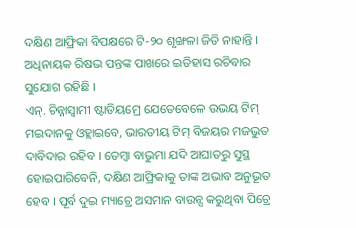ଦକ୍ଷିଣ ଆଫ୍ରିକା ବିପକ୍ଷରେ ଟି-୨୦ ଶୃଙ୍ଖଳା ଜିତି ନାହାନ୍ତି । ଅଧିନାୟକ ରିଷଭ ପନ୍ତଙ୍କ ପାଖରେ ଇତିହାସ ରଚିବାର ସୁଯୋଗ ରହିଛି ।
ଏନ୍. ଚିନ୍ନାସ୍ୱାମୀ ଷ୍ଟାଡିୟମ୍ରେ ଯେତେବେଳେ ଉଭୟ ଟିମ୍ ମଇଦାନକୁ ଓହ୍ଲାଇବେ, ଭାରତୀୟ ଟିମ୍ ବିଜୟର ମଜଭୁତ ଦାବିଦାର ରହିବ । ତେମ୍ବା ବାଭୁମା ଯଦି ଆଘାତରୁ ସୁସ୍ଥ ହୋଇପାରିବେନି, ଦକ୍ଷିଣ ଆଫ୍ରିକାକୁ ତାଙ୍କ ଅଭାବ ଅନୁଭୂତ ହେବ । ପୂର୍ବ ଦୁଇ ମ୍ୟାଚ୍ରେ ଅସମାନ ବାଉନ୍ସ କରୁଥିବା ପିଚ୍ରେ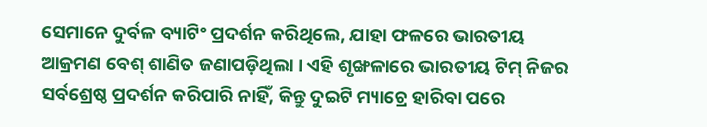ସେମାନେ ଦୁର୍ବଳ ବ୍ୟାଟିଂ ପ୍ରଦର୍ଶନ କରିଥିଲେ, ଯାହା ଫଳରେ ଭାରତୀୟ ଆକ୍ରମଣ ବେଶ୍ ଶାଣିତ ଜଣାପଡ଼ିଥିଲା । ଏହି ଶୃଙ୍ଖଳାରେ ଭାରତୀୟ ଟିମ୍ ନିଜର ସର୍ବଶ୍ରେଷ୍ଠ ପ୍ରଦର୍ଶନ କରିପାରି ନାହିଁ, କିନ୍ତୁ ଦୁଇଟି ମ୍ୟାଚ୍ରେ ହାରିବା ପରେ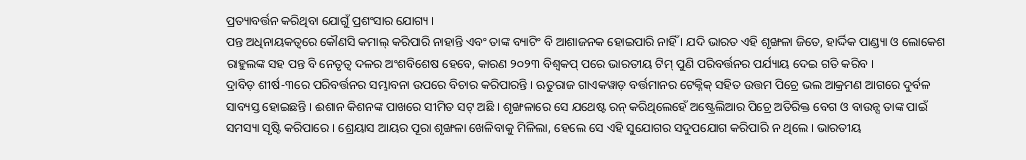ପ୍ରତ୍ୟାବର୍ତ୍ତନ କରିଥିବା ଯୋଗୁଁ ପ୍ରଶଂସାର ଯୋଗ୍ୟ ।
ପନ୍ତ ଅଧିନାୟକତ୍ୱରେ କୌଣସି କମାଲ୍ କରିପାରି ନାହାନ୍ତି ଏବଂ ତାଙ୍କ ବ୍ୟାଟିଂ ବି ଆଶାଜନକ ହୋଇପାରି ନାହିଁ । ଯଦି ଭାରତ ଏହି ଶୃଙ୍ଖଳା ଜିତେ, ହାର୍ଦ୍ଦିକ ପାଣ୍ଡ୍ୟା ଓ ଲୋକେଶ ରାହୁଲଙ୍କ ସହ ପନ୍ତ ବି ନେତୃତ୍ୱ ଦଳର ଅଂଶବିଶେଷ ହେବେ, କାରଣ ୨୦୨୩ ବିଶ୍ୱକପ୍ ପରେ ଭାରତୀୟ ଟିମ୍ ପୁଣି ପରିବର୍ତ୍ତନର ପର୍ଯ୍ୟାୟ ଦେଇ ଗତି କରିବ ।
ଦ୍ରାବିଡ଼ ଶୀର୍ଷ-୩ରେ ପରିବର୍ତ୍ତନର ସମ୍ଭାବନା ଉପରେ ବିଚାର କରିପାରନ୍ତି । ଋତୁରାଜ ଗାଏକୱାଡ଼ ବର୍ତ୍ତମାନର ଟେକ୍ନିକ୍ ସହିତ ଉତ୍ତମ ପିଚ୍ରେ ଭଲ ଆକ୍ରମଣ ଆଗରେ ଦୁର୍ବଳ ସାବ୍ୟସ୍ତ ହୋଇଛନ୍ତି । ଈଶାନ କିଶନଙ୍କ ପାଖରେ ସୀମିତ ସଟ୍ ଅଛି । ଶୃଙ୍ଖଳାରେ ସେ ଯଥେଷ୍ଟ ରନ୍ କରିଥିଲେହେଁ ଅଷ୍ଟ୍ରେଲିଆର ପିଚ୍ରେ ଅତିରିକ୍ତ ବେଗ ଓ ବାଉନ୍ସ ତାଙ୍କ ପାଇଁ ସମସ୍ୟା ସୃଷ୍ଟି କରିପାରେ । ଶ୍ରେୟାସ ଆୟର ପୂରା ଶୃଙ୍ଖଳା ଖେଳିବାକୁ ମିଳିଲା, ହେଲେ ସେ ଏହି ସୁଯୋଗର ସଦୁପଯୋଗ କରିପାରି ନ ଥିଲେ । ଭାରତୀୟ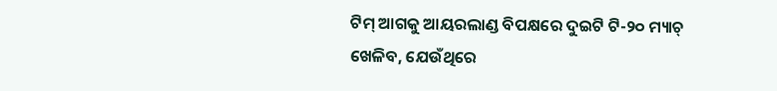ଟିମ୍ ଆଗକୁ ଆୟରଲାଣ୍ଡ ବିପକ୍ଷରେ ଦୁଇଟି ଟି-୨୦ ମ୍ୟାଚ୍ ଖେଳିବ, ଯେଉଁଥିରେ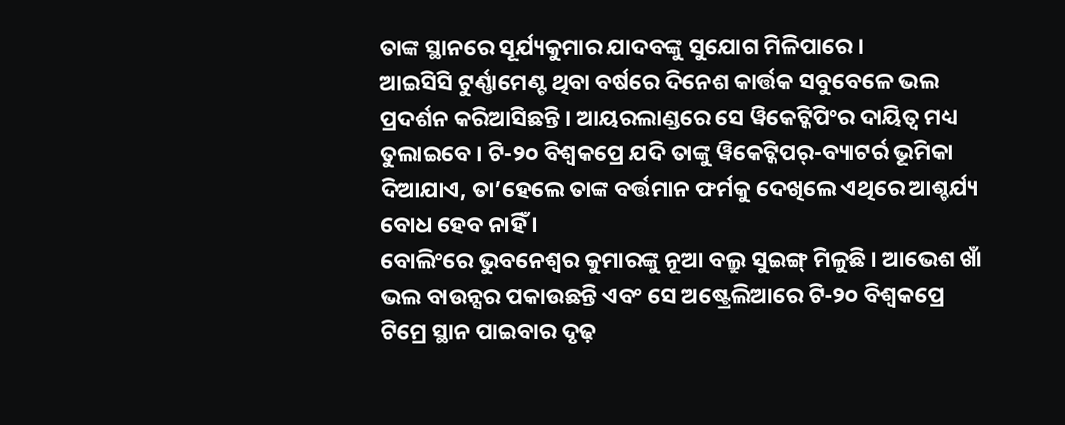ତାଙ୍କ ସ୍ଥାନରେ ସୂର୍ଯ୍ୟକୁମାର ଯାଦବଙ୍କୁ ସୁଯୋଗ ମିଳିପାରେ ।
ଆଇସିସି ଟୁର୍ଣ୍ଣାମେଣ୍ଟ ଥିବା ବର୍ଷରେ ଦିନେଶ କାର୍ତ୍ତକ ସବୁବେଳେ ଭଲ ପ୍ରଦର୍ଶନ କରିଆସିଛନ୍ତି । ଆୟରଲାଣ୍ଡରେ ସେ ୱିକେଟ୍କିପିଂର ଦାୟିତ୍ୱ ମଧ୍ୟ ତୁଲାଇବେ । ଟି-୨୦ ବିଶ୍ୱକପ୍ରେ ଯଦି ତାଙ୍କୁ ୱିକେଟ୍କିପର୍-ବ୍ୟାଟର୍ର ଭୂମିକା ଦିଆଯାଏ, ତା’ହେଲେ ତାଙ୍କ ବର୍ତ୍ତମାନ ଫର୍ମକୁ ଦେଖିଲେ ଏଥିରେ ଆଶ୍ଚର୍ଯ୍ୟ ବୋଧ ହେବ ନାହିଁ ।
ବୋଲିଂରେ ଭୁବନେଶ୍ୱର କୁମାରଙ୍କୁ ନୂଆ ବଲ୍ରୁ ସୁଇଙ୍ଗ୍ ମିଳୁଛି । ଆଭେଶ ଖାଁ ଭଲ ବାଉନ୍ସର ପକାଉଛନ୍ତି ଏବଂ ସେ ଅଷ୍ଟ୍ରେଲିଆରେ ଟି-୨୦ ବିଶ୍ୱକପ୍ରେ ଟିମ୍ରେ ସ୍ଥାନ ପାଇବାର ଦୃଢ଼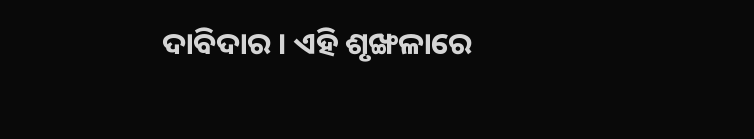ଦାବିଦାର । ଏହି ଶୃଙ୍ଖଳାରେ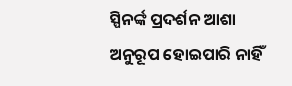ସ୍ପିନର୍ଙ୍କ ପ୍ରଦର୍ଶନ ଆଶା ଅନୁରୂପ ହୋଇପାରି ନାହିଁ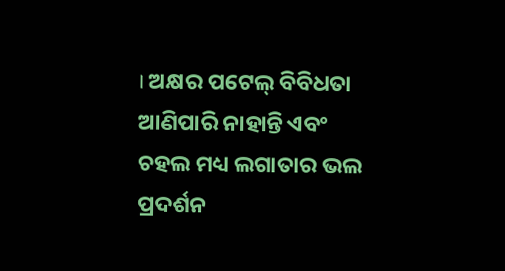। ଅକ୍ଷର ପଟେଲ୍ ବିବିଧତା ଆଣିପାରି ନାହାନ୍ତି ଏବଂ ଚହଲ ମଧ୍ୟ ଲଗାତାର ଭଲ ପ୍ରଦର୍ଶନ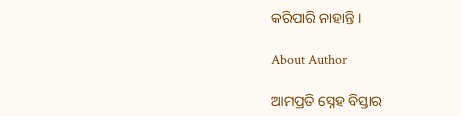କରିପାରି ନାହାନ୍ତି ।

About Author

ଆମପ୍ରତି ସ୍ନେହ ବିସ୍ତାର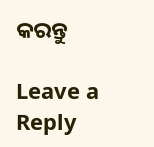କରନ୍ତୁ

Leave a Reply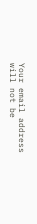Your email address will not be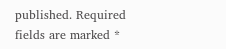published. Required fields are marked *